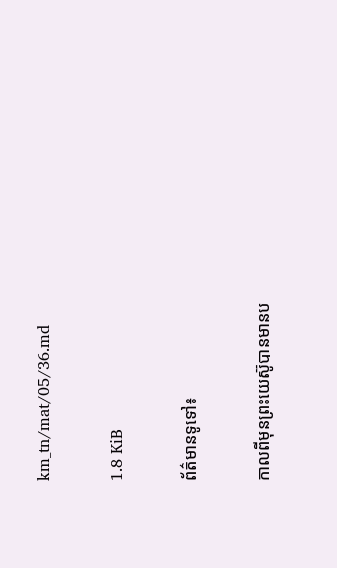km_tn/mat/05/36.md

1.8 KiB

ព័ត៌មានទូទៅ៖

កាលពីមុនព្រះយេស៊ូបានមានប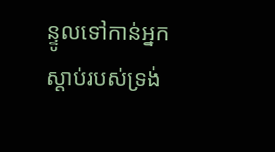ន្ទូលទៅកាន់អ្នកស្ដាប់របស់ទ្រង់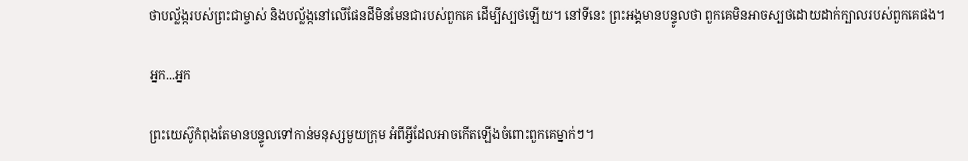ថាបល្ល័ង្ករបស់ព្រះជាម្ចាស់ និងបល្ល័ង្កនៅលើផែនដីមិនមែនជារបស់ពួកគេ ដើម្បីស្បថឡើយ។ នៅទីនេះ ព្រះអង្គមានបន្ទូលថា ពួកគេមិនអាចស្បថដោយដាក់ក្បាលរបស់ពួកគេផង។

អ្នក...អ្នក

ព្រះយេស៊ូកំពុងតែមានបន្ទូលទៅកាន់មនុស្សមួយក្រុម អំពីអ្វីដែលអាចកើតឡើងចំពោះពួកគេម្នាក់ៗ។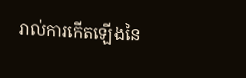រាល់ការកើតឡើងនៃ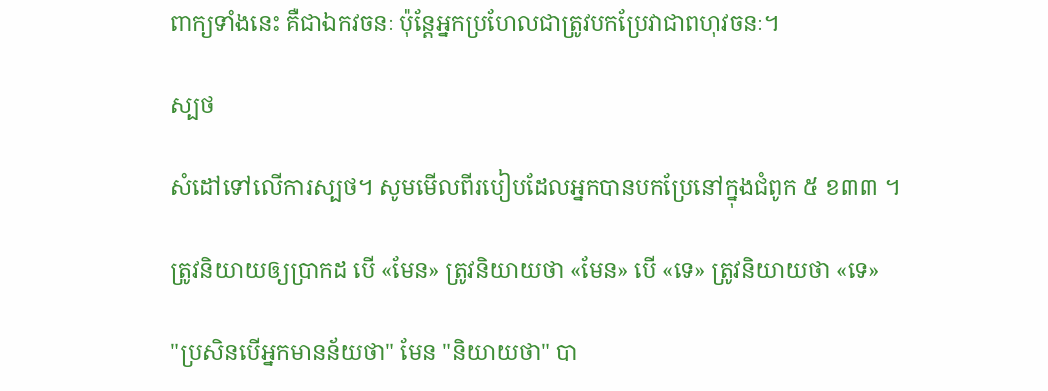ពាក្យទាំងនេះ គឺជាឯកវចនៈ ប៉ុន្តែអ្នកប្រហែលជាត្រូវបកប្រែវាជាពហុវចនៈ។

ស្បថ

សំដៅទៅលើការស្បថ។ សូមមើលពីរបៀបដែលអ្នកបានបកប្រែនៅក្នុងជំពូក ៥ ខ៣៣ ។

ត្រូវនិយាយឲ្យប្រាកដ បើ «មែន» ត្រូវនិយាយថា «មែន» បើ «ទេ» ត្រូវនិយាយថា «ទេ»

"ប្រសិនបើអ្នកមានន័យថា" មែន "និយាយថា" បា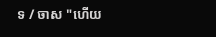ទ / ចាស "ហើយ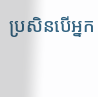ប្រសិនបើអ្នក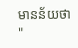មានន័យថា "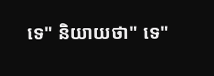ទេ" និយាយថា" ទេ"